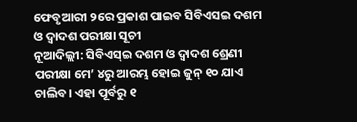ଫେବୃଆରୀ ୨ରେ ପ୍ରକାଶ ପାଇବ ସିବିଏସଇ ଦଶମ ଓ ଦ୍ବାଦଶ ପରୀକ୍ଷା ସୂଚୀ
ନୂଆଦିଲ୍ଲୀ: ସିବିଏସ୍ଇ ଦଶମ ଓ ଦ୍ବାଦଶ ଶ୍ରେଣୀ ପରୀକ୍ଷା ମେ’ ୪ରୁ ଆରମ୍ଭ ହୋଇ ଜୁନ୍ ୧୦ ଯାଏ ଚାଲିବ। ଏହା ପୂର୍ବରୁ ୧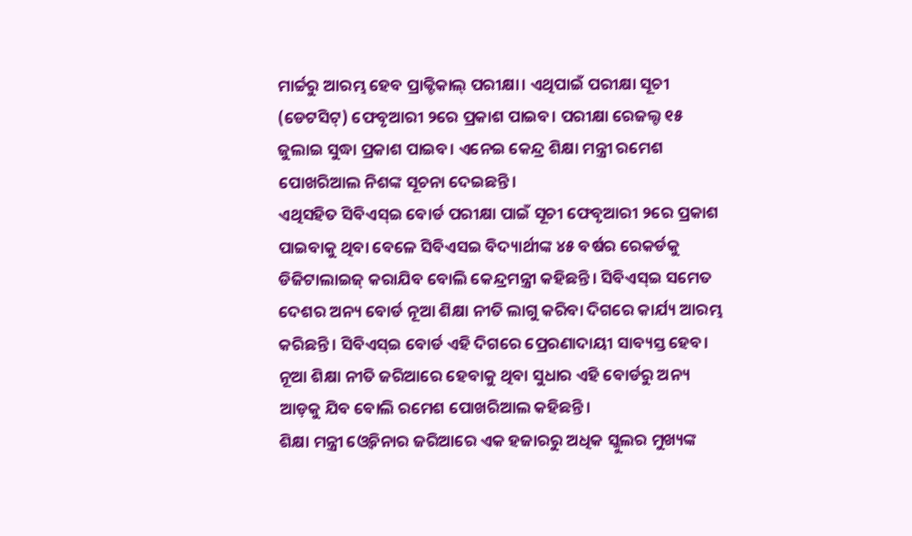ମାର୍ଚ୍ଚରୁ ଆରମ୍ଭ ହେବ ପ୍ରାକ୍ଟିକାଲ୍ ପରୀକ୍ଷା। ଏଥିପାଇଁ ପରୀକ୍ଷା ସୂଚୀ (ଡେଟସିଟ୍) ଫେବୃଆରୀ ୨ରେ ପ୍ରକାଶ ପାଇବ। ପରୀକ୍ଷା ରେଜଲ୍ଟ ୧୫ ଜୁଲାଇ ସୁଦ୍ଧା ପ୍ରକାଶ ପାଇବ। ଏନେଇ କେନ୍ଦ୍ର ଶିକ୍ଷା ମନ୍ତ୍ରୀ ରମେଶ ପୋଖରିଆଲ ନିଶଙ୍କ ସୂଚନା ଦେଇଛନ୍ତି।
ଏଥିସହିତ ସିବିଏସ୍ଇ ବୋର୍ଡ ପରୀକ୍ଷା ପାଇଁ ସୂଚୀ ଫେବୃଆରୀ ୨ରେ ପ୍ରକାଶ ପାଇବାକୁ ଥିବା ବେଳେ ସିବିଏସଇ ବିଦ୍ୟାର୍ଥୀଙ୍କ ୪୫ ବର୍ଷର ରେକର୍ଡକୁ ଡିଜିଟାଲାଇଜ୍ କରାଯିବ ବୋଲି କେନ୍ଦ୍ରମନ୍ତ୍ରୀ କହିଛନ୍ତି। ସିବିଏସ୍ଇ ସମେତ ଦେଶର ଅନ୍ୟ ବୋର୍ଡ ନୂଆ ଶିକ୍ଷା ନୀତି ଲାଗୁ କରିବା ଦିଗରେ କାର୍ଯ୍ୟ ଆରମ୍ଭ କରିଛନ୍ତି। ସିବିଏସ୍ଇ ବୋର୍ଡ ଏହି ଦିଗରେ ପ୍ରେରଣାଦାୟୀ ସାବ୍ୟସ୍ତ ହେବ। ନୂଆ ଶିକ୍ଷା ନୀତି ଜରିଆରେ ହେବାକୁ ଥିବା ସୁଧାର ଏହି ବୋର୍ଡରୁ ଅନ୍ୟ ଆଡ଼କୁ ଯିବ ବୋଲି ରମେଶ ପୋଖରିଆଲ କହିଛନ୍ତି।
ଶିକ୍ଷା ମନ୍ତ୍ରୀ ଓ୍ବେବିନାର ଜରିଆରେ ଏକ ହଜାରରୁ ଅଧିକ ସ୍କୁଲର ମୁଖ୍ୟଙ୍କ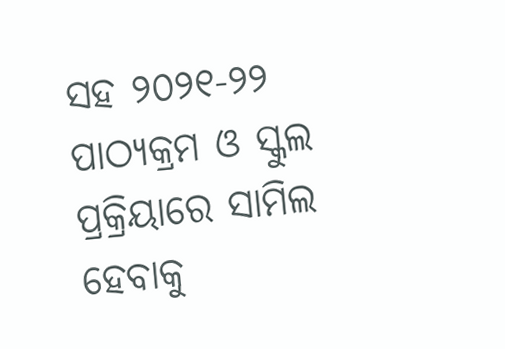ସହ ୨୦୨୧-୨୨ ପାଠ୍ୟକ୍ରମ ଓ ସ୍କୁଲ ପ୍ରକ୍ରିୟାରେ ସାମିଲ ହେବାକୁ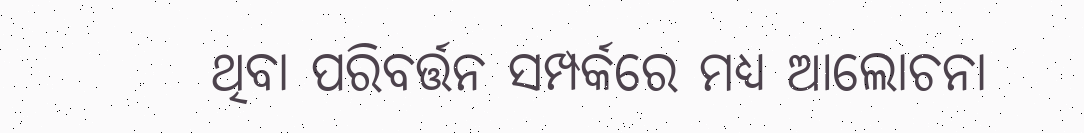ଥିବା ପରିବର୍ତ୍ତନ ସମ୍ପର୍କରେ ମଧ୍ୟ ଆଲୋଚନା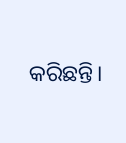କରିଛନ୍ତି।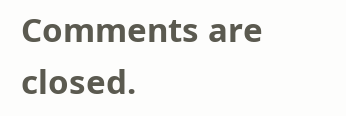Comments are closed.